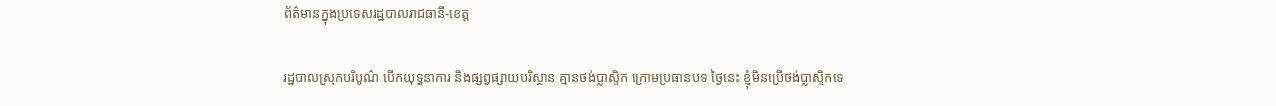ព័ត៌មានក្នុងប្រទេសរដ្ឋបាលរាជធានី-ខេត្ត

រដ្ឋបាលស្រុកបរិបូណ៌ បើកយុទ្ធនាការ និងផ្សព្វផ្សាយបរិស្ថាន គ្មានថង់ប្លាស្ទិក ក្រោមប្រធានបទ ថ្ងៃនេះ ខ្ញុំមិនប្រើថង់ប្លាស្ទិកទេ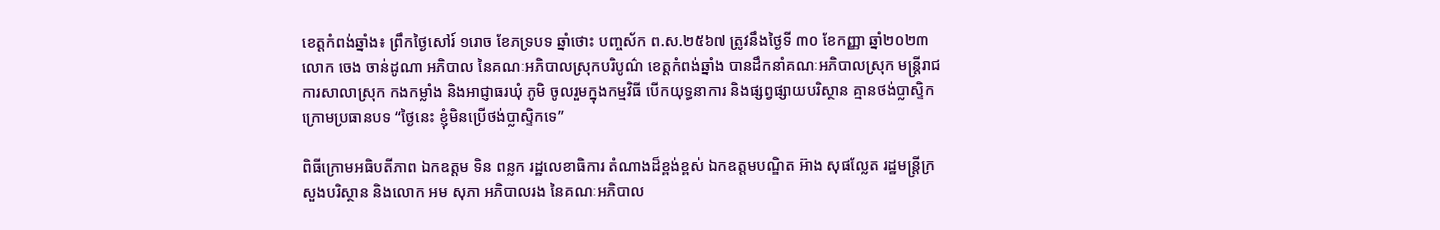ខេត្តកំពង់ឆ្នាំង៖ ព្រឹកថ្ងៃសៅរ៍ ១រោច ខែភទ្របទ ឆ្នាំថោះ បញ្ចស័ក ព.ស.២៥៦៧ ត្រូវនឹងថ្ងៃទី ៣០ ខែកញ្ញា ឆ្នាំ២០២៣ លោក ចេង ចាន់ដូណា អភិបាល នៃគណៈអភិបាលស្រុកបរិបូណ៌ ខេត្តកំពង់ឆ្នាំង បានដឹកនាំគណៈអភិបាលស្រុក មន្រ្តីរាជការសាលាស្រុក កងកម្លាំង និងអាជ្ញាធរឃុំ ភូមិ ចូលរួមក្នុងកម្មវិធី បើកយុទ្ធនាការ និងផ្សព្វផ្សាយបរិស្ថាន គ្មានថង់ប្លាស្ទិក ក្រោមប្រធានបទ “ថ្ងៃនេះ ខ្ញុំមិនប្រើថង់ប្លាស្ទិកទេ”

ពិធីក្រោមអធិបតីភាព ឯកឧត្តម ទិន ពន្លក រដ្ឋលេខាធិការ តំណាងដ៏ខ្ពង់ខ្ពស់ ឯកឧត្តមបណ្ឌិត អ៊ាង សុផល្លែត រដ្ឋមន្រ្តីក្រសួងបរិស្ថាន និងលោក អម សុភា អភិបាលរង នៃគណៈអភិបាល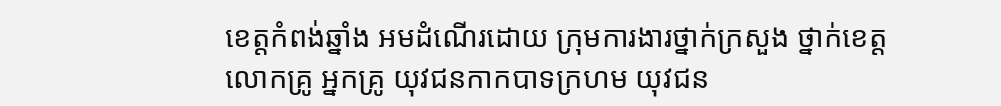ខេត្តកំពង់ឆ្នាំង អមដំណើរដោយ ក្រុមការងារថ្នាក់ក្រសួង ថ្នាក់ខេត្ត លោកគ្រូ អ្នកគ្រូ យុវជនកាកបាទក្រហម យុវជន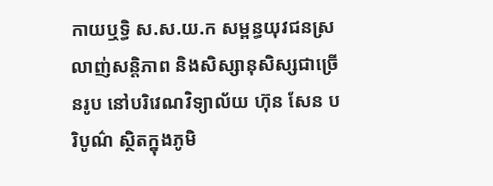កាយឬទ្ធិ ស.ស.យ.ក សម្ពន្ធយុវជនស្រលាញ់សន្តិភាព និងសិស្សានុសិស្សជាច្រេីនរូប នៅបរិវេណវិទ្យាល័យ ហ៊ុន សែន បរិបូណ៌ ស្ថិតក្នុងភូមិ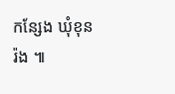កន្សែង ឃុំខុនរ៉ង ៕